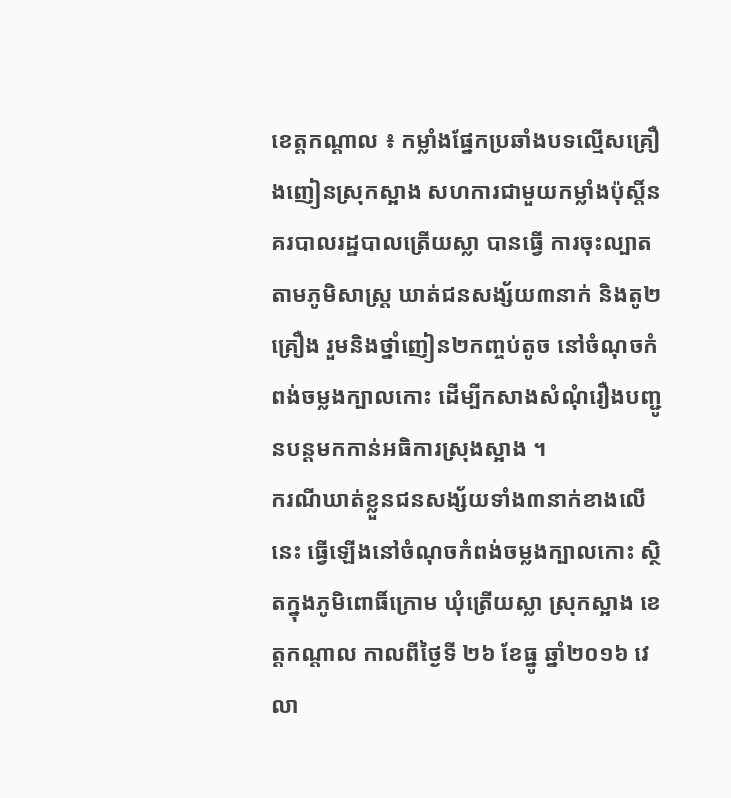ខេត្តកណ្តាល ៖ កម្លាំងផ្នែកប្រឆាំងបទល្មើសគ្រឿងញៀនស្រុកស្អាង សហការជាមួយកម្លាំងប៉ុស្តិ៍នគរបាលរដ្ឋបាលត្រើយស្លា បានធ្វើ ការចុះល្បាតតាមភូមិសាស្រ្ត ឃាត់ជនសង្ស័យ៣នាក់ និងតូ២គ្រឿង រួមនិងថ្នាំញៀន២កញ្ចប់តូច នៅចំណុចកំពង់ចម្លងក្បាលកោះ ដើម្បីកសាងសំណុំរឿងបញ្ជូនបន្តមកកាន់អធិការស្រុងស្អាង ។
ករណីឃាត់ខ្លួនជនសង្ស័យទាំង៣នាក់ខាងលើនេះ ធ្វើឡើងនៅចំណុចកំពង់ចម្លងក្បាលកោះ ស្ថិតក្នុងភូមិពោធិ៍ក្រោម ឃុំត្រើយស្លា ស្រុកស្អាង ខេត្តកណ្ដាល កាលពីថ្ងៃទី ២៦ ខែធ្នូ ឆ្នាំ២០១៦ វេលា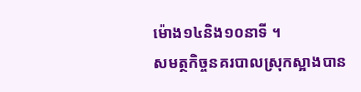ម៉ោង១៤និង១០នាទី ។
សមត្ថកិច្ចនគរបាលស្រុកស្អាងបាន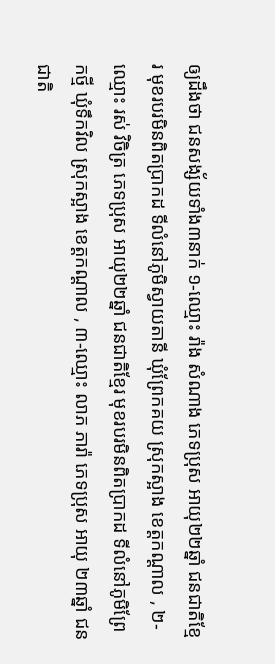ឲ្យដឹងថា ជនសង្ស័យទាំង៣នាក់ ១-ឈ្មោះ រ៉ាង សំណាង ភេទប្រុស អាយុ២២ឆ្នាំ ជនជាតិខ្មែរ មុខរបរមិនពិតប្រាកដ ទីលំនៅភូមិស្វាយតានី ឃុំព្រែកគយ ស្រុកស្អាង ខេត្តកណ្តាល , ២-ឈ្មោះ រស់ វិចិត្រ ភេទប្រុស អាយុ២២ឆ្នាំ ជនជាតិខ្មែរ មុខរបរមិនពិតប្រាកដ ទីលំនៅភូមិព្រែកថ្មី ឃុំទឹកវិល ស្រុកស្អាង ខេត្តកណ្តាល , ៣-ឈ្មោះ លាភ ភារ៉ា ភេទប្រុស អាយុ ២៣ឆ្នាំ ជនជាតិ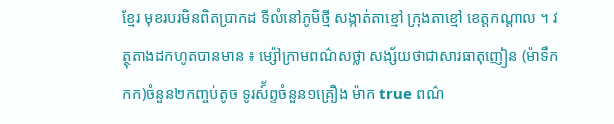ខ្មែរ មុខរបរមិនពិតប្រាកដ ទីលំនៅភូមិថ្មី សង្កាត់តាខ្មៅ ក្រុងតាខ្មៅ ខេត្តកណ្តាល ។ វត្ថុតាងដកហូតបានមាន ៖ ម្ស៉ៅក្រាមពណ៌សថ្លា សង្ស័យថាជាសារធាតុញៀន (ម៉ាទឹកកក)ចំនួន២កញ្ចប់តូច ទូរស៍័ព្ទចំនួន១គ្រឿង ម៉ាក true ពណ៌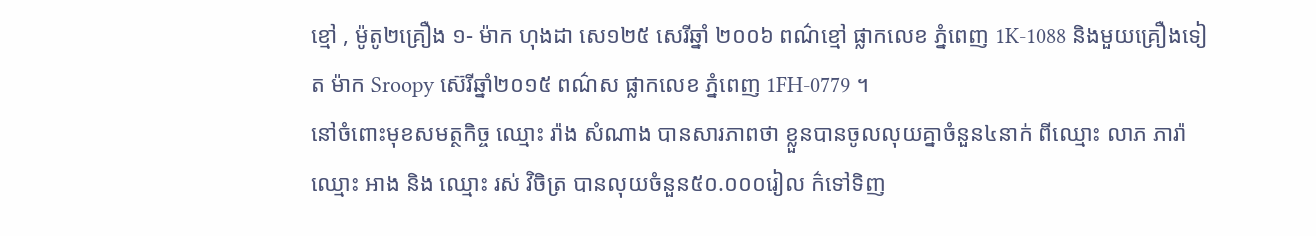ខ្មៅ , ម៉ូតូ២គ្រឿង ១- ម៉ាក ហុងដា សេ១២៥ សេរីឆ្នាំ ២០០៦ ពណ៌ខ្មៅ ផ្លាកលេខ ភំ្នពេញ 1K-1088 និងមួយគ្រឿងទៀត ម៉ាក Sroopy ស៊េរីឆ្នាំ២០១៥ ពណ៌ស ផ្លាកលេខ ភំ្នពេញ 1FH-0779 ។
នៅចំពោះមុខសមត្ថកិច្ច ឈ្មោះ រ៉ាង សំណាង បានសារភាពថា ខ្លួនបានចូលលុយគ្នាចំនួន៤នាក់ ពីឈ្មោះ លាភ ភារ៉ា ឈ្មោះ អាង និង ឈ្មោះ រស់ វិចិត្រ បានលុយចំនួន៥០.០០០រៀល ក៌ទៅទិញ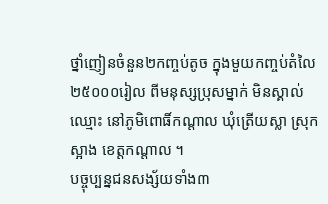ថ្នាំញៀនចំនួន២កញ្ចប់តូច ក្នុងមួយកញ្ចប់តំលៃ២៥០០០រៀល ពីមនុស្សប្រុសម្នាក់ មិនស្គាល់ឈ្មោះ នៅភូមិពោធិ៍កណ្តាល ឃុំត្រើយស្លា ស្រុកស្អាង ខេត្តកណ្តាល ។
បច្ចុប្បន្នជនសង្ស័យទាំង៣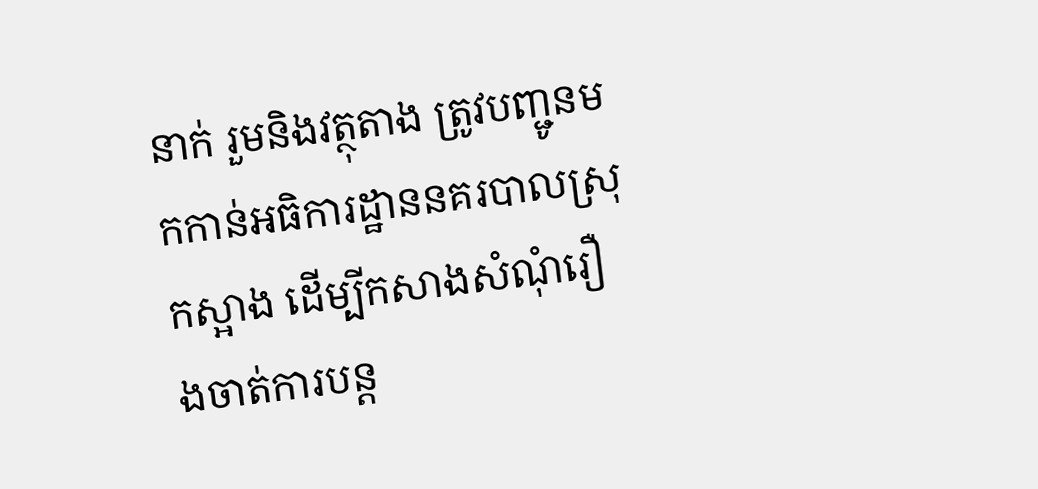នាក់ រួមនិងវត្ថុតាង ត្រូវបញ្ជូនមកកាន់អធិការដ្ឋាននគរបាលស្រុកស្អាង ដើម្បីកសាងសំណុំរឿងចាត់ការបន្ត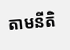តាមនីតិ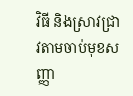វិធី និងស្រាវជ្រាវតាមចាប់មុខសញ្ញា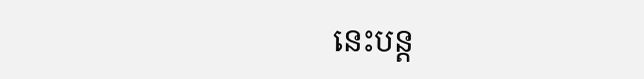នេះបន្ត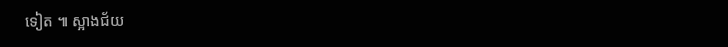ទៀត ៕ ស្អាងជ័យ